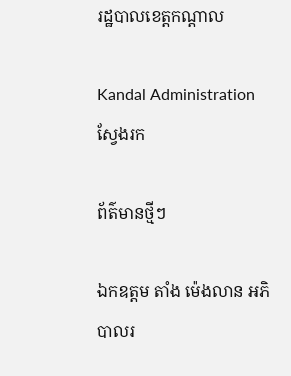រដ្ឋបាលខេត្តកណ្តាល

Kandal Administration
ស្វែងរក

ព័ត៌មានថ្មីៗ

ឯកឧត្តម តាំង ម៉េងលាន អភិបាលរ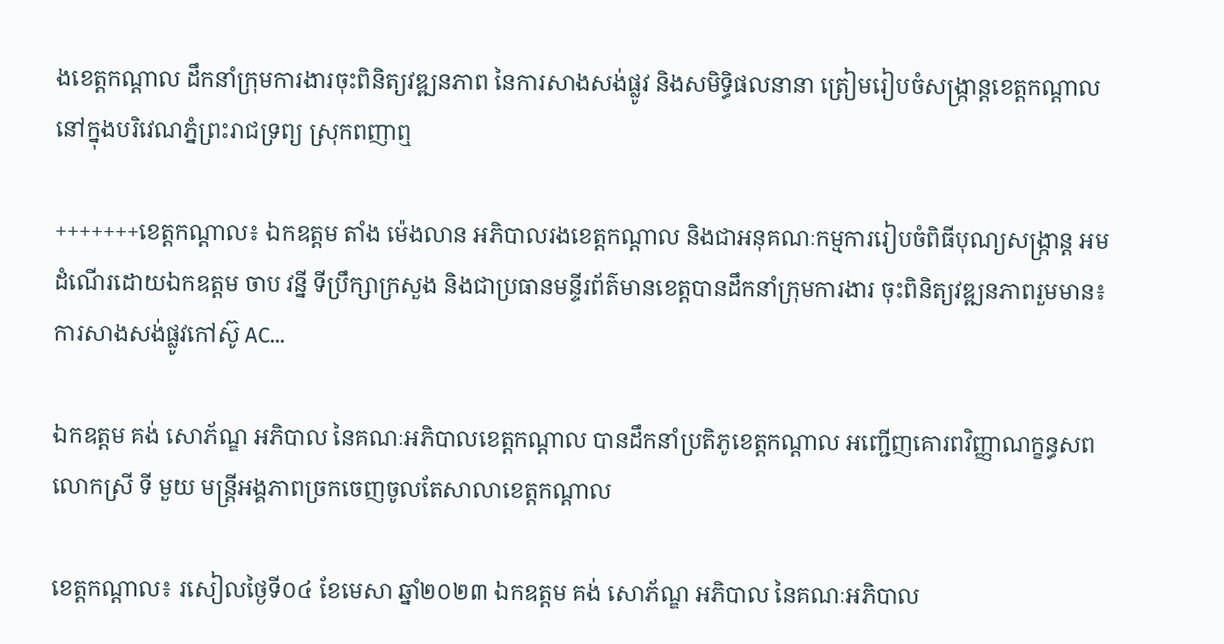ងខេត្តកណ្តាល ដឹកនាំក្រុមការងារចុះពិនិត្យវឌ្ឍនភាព នៃការសាងសង់ផ្លូវ និងសមិទ្ធិផលនានា ត្រៀមរៀបចំសង្រ្កាន្តខេត្តកណ្ដាល នៅក្នុងបរិវេណភ្នំព្រះរាជទ្រព្យ ស្រុកពញាឮ

+++++++ខេត្តកណ្ដាល៖ ឯកឧត្តម តាំង ម៉េងលាន អភិបាលរងខេត្តកណ្តាល និងជាអនុគណៈកម្មការរៀបចំពិធីបុណ្យសង្ក្រាន្ត អមដំណើរដោយឯកឧត្តម ចាប វន្នី ទីប្រឹក្សាក្រសួង និងជាប្រធានមន្ទីរព័ត៌មានខេត្តបានដឹកនាំក្រុមការងារ ចុះពិនិត្យវឌ្ឍនភាពរួមមាន៖ ការសាងសង់ផ្លូវកៅស៊ូ AC...

ឯកឧត្ដម គង់ សោភ័ណ្ឌ អភិបាល នៃគណៈអភិបាលខេត្តកណ្ដាល បានដឹកនាំប្រតិភូខេត្តកណ្ដាល អញ្ជើញគោរពវិញ្ញាណក្ខន្ធសព លោកស្រី ទី មួយ មន្ត្រីអង្គភាពច្រកចេញចូលតែសាលាខេត្តកណ្ដាល

ខេត្តកណ្ដាល៖ រសៀលថ្ងៃទី០៤ ខែមេសា ឆ្នាំ២០២៣ ឯកឧត្ដម គង់ សោភ័ណ្ឌ អភិបាល នៃគណៈអភិបាល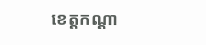ខេត្តកណ្ដា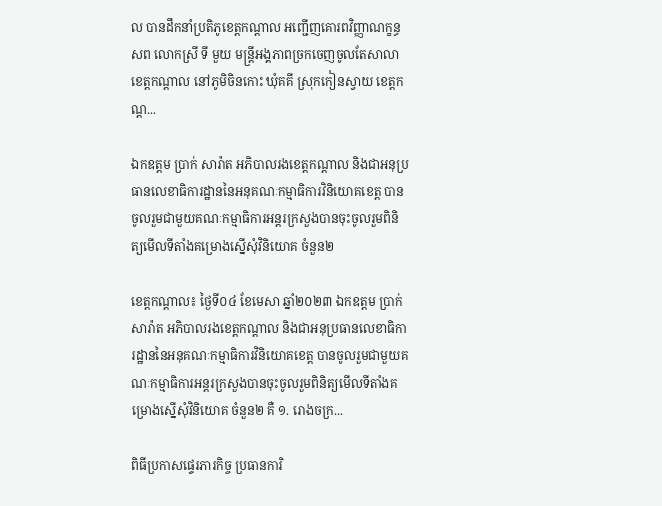ល បានដឹកនាំប្រតិភូខេត្តកណ្ដាល អញ្ជើញគោរពវិញ្ញាណក្ខន្ធសព លោកស្រី ទី មួយ មន្ត្រីអង្គភាពច្រកចេញចូលតែសាលាខេត្តកណ្ដាល នៅភូមិចិនកោះ ឃុំគគី ស្រុកកៀនស្វាយ ខេត្តកណ្ដ...

ឯកឧត្តម ប្រាក់ សារ៉ាត អភិបាលរងខេត្តកណ្តាល និងជាអនុប្រធានលេខាធិការដ្ឋាននៃអនុគណៈកម្មាធិការវិនិយោគខេត្ត បានចូលរួមជាមួយគណៈកម្មាធិការអន្តរក្រសួងបានចុះចូលរួមពិនិត្យមើលទីតាំងគម្រោងស្នើសុំវិនិយោគ ចំនួន២

ខេត្តកណ្ដាល៖ ថ្ងៃទី០៤ ខែមេសា ឆ្នាំ២០២៣ ឯកឧត្តម ប្រាក់ សារ៉ាត អភិបាលរងខេត្តកណ្តាល និងជាអនុប្រធានលេខាធិការដ្ឋាននៃអនុគណៈកម្មាធិការវិនិយោគខេត្ត បានចូលរួមជាមួយគណៈកម្មាធិការអន្តរក្រសួងបានចុះចូលរួមពិនិត្យមើលទីតាំងគម្រោងស្នើសុំវិនិយោគ ចំនួន២ គឺ ១. រោងចក្រ...

ពិធីប្រកាសផ្ទេរភារកិច្ច ប្រធានការិ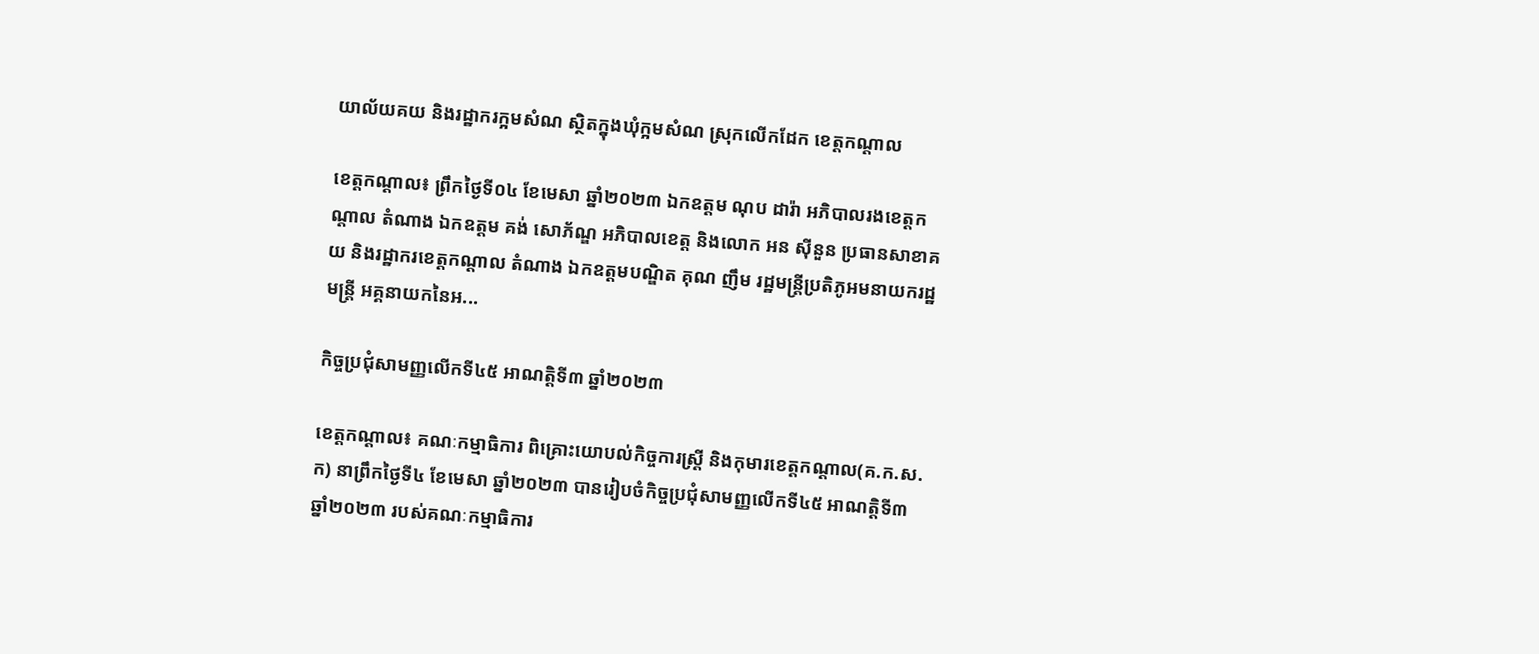យាល័យគយ និងរដ្ឋាករក្អមសំណ ស្ថិតក្នុងឃុំក្អមសំណ ស្រុកលើកដែក ខេត្តកណ្តាល

ខេត្តកណ្តាល៖ ព្រឹកថ្ងៃទី០៤ ខែមេសា ឆ្នាំ២០២៣ ឯកឧត្តម ណុប ដារ៉ា អភិបាលរងខេត្តកណ្តាល តំណាង ឯកឧត្តម គង់ សោភ័ណ្ឌ អភិបាលខេត្ត និងលោក អន សុីនួន ប្រធានសាខាគយ និងរដ្ឋាករខេត្តកណ្តាល តំណាង ឯកឧត្តមបណ្ឌិត គុណ ញឹម រដ្ឋមន្ត្រីប្រតិភូអមនាយករដ្ឋមន្ត្រី អគ្គនាយកនៃអ...

កិច្ចប្រជុំសាមញ្ញលើកទី៤៥ អាណត្តិទី៣ ឆ្នាំ២០២៣

ខេត្តកណ្ដាល៖ គណៈកម្មាធិការ ពិគ្រោះយោបល់កិច្ចការស្ត្រី និងកុមារខេត្តកណ្ដាល(គ.ក.ស.ក) នាព្រឹកថ្ងៃទី៤ ខែមេសា ឆ្នាំ២០២៣ បានរៀបចំកិច្ចប្រជុំសាមញ្ញលើកទី៤៥ អាណត្តិទី៣ ឆ្នាំ២០២៣ របស់គណៈកម្មាធិការ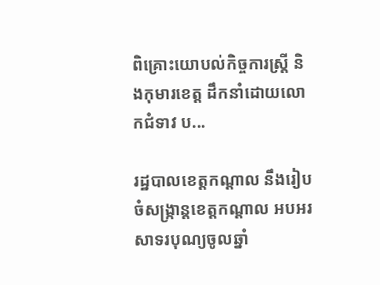ពិគ្រោះយោបល់កិច្ចការស្ត្រី និងកុមារខេត្ត ដឹកនាំដោយលោកជំទាវ ប...

រដ្ឋបាលខេត្តកណ្តាល នឹងរៀបចំសង្រ្កាន្តខេត្តកណ្តាល អបអរសាទរបុណ្យចូលឆ្នាំ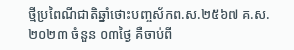ថ្មីប្រពៃណីជាតិឆ្នាំថោះបញ្ចស័កព.ស.២៥៦៧ គ.ស.២០២៣ ចំនួន ០៣ថ្ងៃ គឺចាប់ពី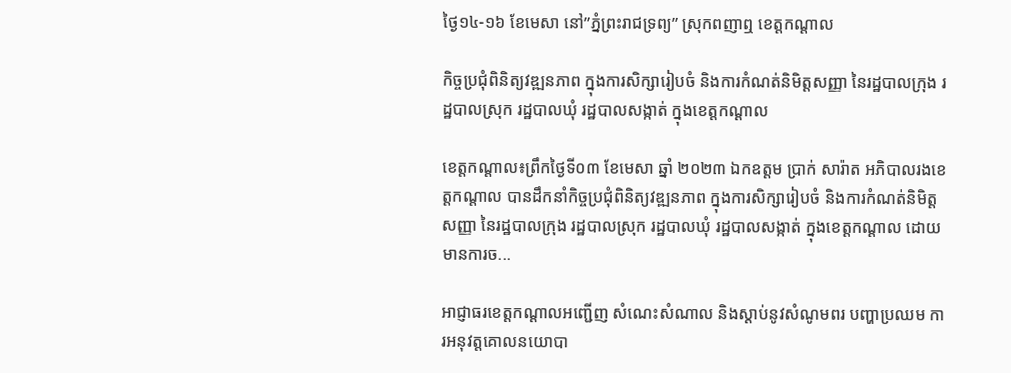ថ្ងៃ១៤-១៦ ខែមេសា នៅ”ភ្នំព្រះរាជទ្រព្យ” ស្រុកពញាឮ ខេត្តកណ្តាល

កិច្ចប្រជុំពិនិត្យវឌ្ឍនភាព ក្នុងការសិក្សារៀបចំ និងការកំណត់និមិត្តសញ្ញា នៃរដ្ឋបាលក្រុង រដ្ឋបាលស្រុក រដ្ឋបាលឃុំ រដ្ឋបាលសង្កាត់ ក្នុងខេត្តកណ្ដាល

ខេត្តកណ្តាល៖ព្រឹកថ្ងៃទី០៣ ខែមេសា ឆ្នាំ ២០២៣ ឯកឧត្តម ប្រាក់ សារ៉ាត អភិបាលរងខេត្តកណ្តាល បានដឹកនាំកិច្ចប្រជុំពិនិត្យវឌ្ឍនភាព ក្នុងការសិក្សារៀបចំ និងការកំណត់និមិត្តសញ្ញា នៃរដ្ឋបាលក្រុង រដ្ឋបាលស្រុក រដ្ឋបាលឃុំ រដ្ឋបាលសង្កាត់ ក្នុងខេត្តកណ្ដាល ដោយមានការច...

អាជ្ញាធរខេត្តកណ្ដាលអញ្ជើញ សំណេះសំណាល និងស្ដាប់នូវសំណូមពរ បញ្ហាប្រឈម ការអនុវត្តគោលនយោបា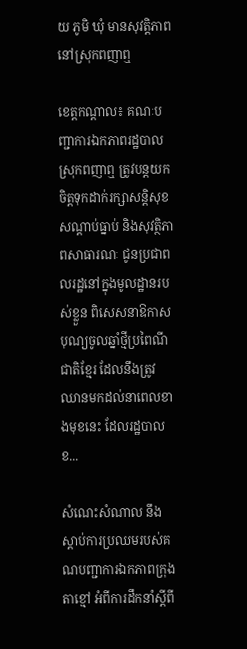យ ភូមិ ឃុំ មានសុវត្តិភាព នៅស្រុកពញាឮ

ខេត្តកណ្ដាល៖ គណៈបញ្ជាការឯកភាពរដ្ឋបាលស្រុកពញាឮ ត្រូវបន្តយកចិត្តទុកដាក់រក្សាសន្តិសុខ សណ្ដាប់ធ្នាប់ និងសុវត្ថិភាពសាធារណៈ ជូនប្រជាពលរដ្ឋនៅក្នុងមូលដ្ឋានរបស់ខ្លួន ពិសេសនាឱកាសបុណ្យចូលឆ្នាំថ្មីប្រពៃណីជាតិខ្មែរ ដែលនឹងត្រូវឈានមកដល់នាពេលខាងមុខនេះ ដែលរដ្ឋបាលខ...

សំណេះសំណាល នឹងស្តាប់ការប្រឈមរបស់គណបញ្ជាការឯកភាពក្រុងតាខ្មៅ អំពីការដឹកនាំស្តីពី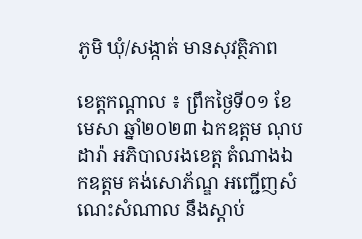ភូមិ ឃុំ/សង្កាត់ មានសុវត្ថិភាព

ខេត្តកណ្តាល ៖ ព្រឹកថ្ងៃទី០១ ខែមេសា ឆ្នាំ២០២៣ ឯកឧត្តម ណុប ដារ៉ា អភិបាលរងខេត្ត តំណាងឯកឧត្តម គង់សោភ័ណ្ឌ អញ្ជើញសំណេះសំណាល នឹងស្តាប់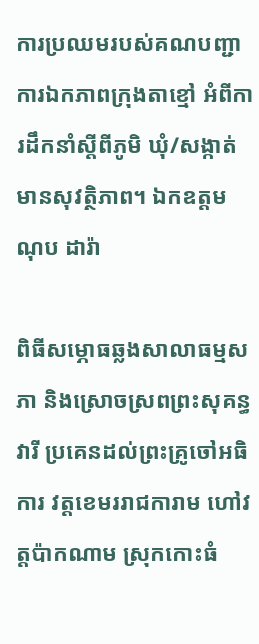ការប្រឈមរបស់គណបញ្ជាការឯកភាពក្រុងតាខ្មៅ អំពីការដឹកនាំស្តីពីភូមិ ឃុំ/សង្កាត់ មានសុវត្ថិភាព។ ឯកឧត្តម ណុប ដារ៉ា

ពិធីសម្ភោធឆ្លងសាលាធម្មសភា និងស្រោចស្រពព្រះសុគន្ធវារី ប្រគេនដល់ព្រះគ្រូចៅអធិការ វត្តខេមររាជការាម ហៅវត្តប៉ាកណាម ស្រុកកោះធំ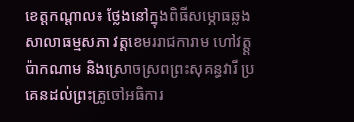ខេត្តកណ្តាល៖ ថ្លែងនៅក្នុងពិធីសម្ភោធឆ្លងសាលាធម្មសភា វត្តខេមររាជការាម ហៅវត្ត្តប៉ាកណាម និងស្រោចស្រពព្រះសុគន្ធវារី ប្រគេនដល់ព្រះគ្រូចៅអធិការ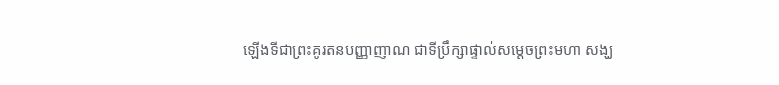ឡើងទីជាព្រះគូរតនបញ្ញាញាណ ជាទីប្រឹក្សាផ្ទាល់សម្ដេចព្រះមហា សង្ឃ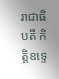រាជាធិបតី កិត្តិឧទ្ទេ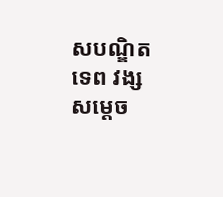សបណ្ឌិតទេព វង្ស សម្ដេច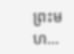ព្រះមហ...